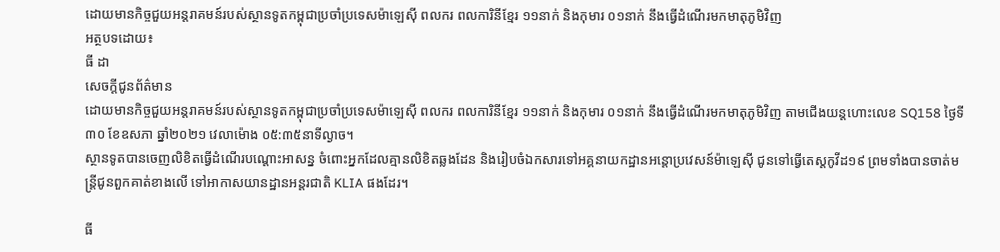ដោយមានកិច្ចជួយអន្តរាគមន៍របស់ស្ថានទូតកម្ពុជាប្រចាំប្រទេសម៉ាឡេស៊ី ពលករ ពលការិនីខ្មែរ ១១នាក់ និងកុមារ ០១នាក់ នឹងធ្វើដំណើរមកមាតុភូមិវិញ
អត្ថបទដោយ៖
ធី ដា
សេចក្តីជូនព័ត៌មាន
ដោយមានកិច្ចជួយអន្តរាគមន៍របស់ស្ថានទូតកម្ពុជាប្រចាំប្រទេសម៉ាឡេស៊ី ពលករ ពលការិនីខ្មែរ ១១នាក់ និងកុមារ ០១នាក់ នឹងធ្វើដំណើរមកមាតុភូមិវិញ តាមជើងយន្តហោះលេខ SQ158 ថ្ងៃទី៣០ ខែឧសភា ឆ្នាំ២០២១ វេលាម៉ោង ០៥:៣៥នាទីល្ងាច។
ស្ថានទូតបានចេញលិខិតធ្វើដំណើរបណ្តោះអាសន្ន ចំពោះអ្នកដែលគ្មានលិខិតឆ្លងដែន និងរៀបចំឯកសារទៅអគ្គនាយកដ្ឋានអន្តោប្រវេសន៍ម៉ាឡេស៊ី ជូនទៅធ្វើតេស្តកូវីដ១៩ ព្រមទាំងបានចាត់មន្រ្តីជូនពួកគាត់ខាងលើ ទៅអាកាសយានដ្ឋានអន្តរជាតិ KLIA ផងដែរ។

ធី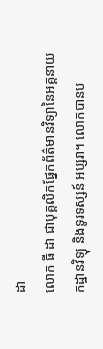ដា
លោក ធី ដា ជាបុគ្គលិកផ្នែកព័ត៌មានវិទ្យានៃអគ្គនាយកដ្ឋានវិទ្យុ និងទូរទស្សន៍ អប្សរា។ លោកបានប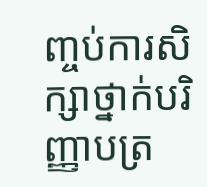ញ្ចប់ការសិក្សាថ្នាក់បរិញ្ញាបត្រ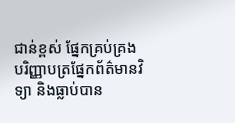ជាន់ខ្ពស់ ផ្នែកគ្រប់គ្រង បរិញ្ញាបត្រផ្នែកព័ត៌មានវិទ្យា និងធ្លាប់បាន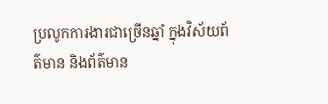ប្រលូកការងារជាច្រើនឆ្នាំ ក្នុងវិស័យព័ត៌មាន និងព័ត៌មាន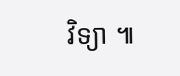វិទ្យា ៕